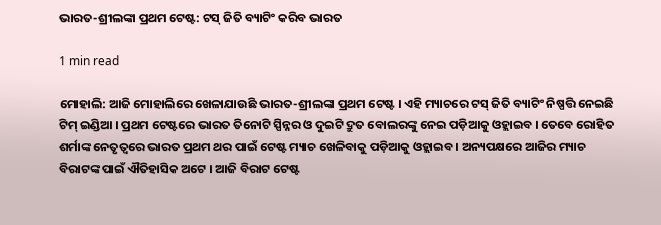ଭାରତ-ଶ୍ରୀଲଙ୍କା ପ୍ରଥମ ଟେଷ୍ଟ: ଟସ୍ ଜିତି ବ୍ୟାଟିଂ କରିବ ଭାରତ

1 min read

ମୋହାଲି: ଆଜି ମୋହାଲିରେ ଖେଳାଯାଉଛି ଭାରତ-ଶ୍ରୀଲଙ୍କା ପ୍ରଥମ ଟେଷ୍ଟ । ଏହି ମ୍ୟାଚରେ ଟସ୍ ଜିତି ବ୍ୟାଟିଂ ନିଷ୍ପତ୍ତି ନେଇଛି ଟିମ୍ ଇଣ୍ଡିଆ । ପ୍ରଥମ ଟେଷ୍ଟରେ ଭାରତ ତିନୋଟି ସ୍ପିନ୍ନର ଓ ଦୁଇଟି ଦ୍ରୁତ ବୋଲରଙ୍କୁ ନେଇ ପଡ଼ିଆକୁ ଓହ୍ଲାଇବ । ତେବେ ରୋହିତ ଶର୍ମାଙ୍କ ନେତୃତ୍ୱରେ ଭାରତ ପ୍ରଥମ ଥର ପାଇଁ ଟେଷ୍ଟ ମ୍ୟାଚ ଖେଳିବାକୁ ପଡ଼ିଆକୁ ଓହ୍ଲାଇବ । ଅନ୍ୟପକ୍ଷରେ ଆଜିର ମ୍ୟାଚ ବିରାଟଙ୍କ ପାଇଁ ଐତିହାସିକ ଅଟେ । ଆଜି ବିରାଟ ଟେଷ୍ଟ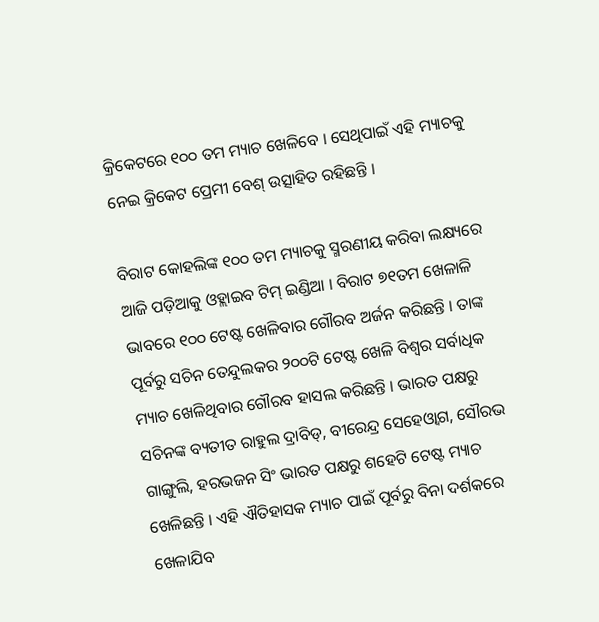କ୍ରିକେଟରେ ୧୦୦ ତମ ମ୍ୟାଚ ଖେଳିବେ । ସେଥିପାଇଁ ଏହି ମ୍ୟାଚକୁ ନେଇ କ୍ରିକେଟ ପ୍ରେମୀ ବେଶ୍ ଉତ୍ସାହିତ ରହିଛନ୍ତି ।

ବିରାଟ କୋହଲିଙ୍କ ୧୦୦ ତମ ମ୍ୟାଚକୁ ସ୍ମରଣୀୟ କରିବା ଲକ୍ଷ୍ୟରେ ଆଜି ପଡ଼ିଆକୁ ଓହ୍ଲାଇବ ଟିମ୍ ଇଣ୍ଡିଆ । ବିରାଟ ୭୧ତମ ଖେଳାଳି ଭାବରେ ୧୦୦ ଟେଷ୍ଟ ଖେଳିବାର ଗୌରବ ଅର୍ଜନ କରିଛନ୍ତି । ତାଙ୍କ ପୂର୍ବରୁ ସଚିନ ତେନ୍ଦୁଲକର ୨୦୦ଟି ଟେଷ୍ଟ ଖେଳି ବିଶ୍ବର ସର୍ବାଧିକ ମ୍ୟାଚ ଖେଳିଥିବାର ଗୌରବ ହାସଲ କରିଛନ୍ତି । ଭାରତ ପକ୍ଷରୁ ସଚିନଙ୍କ ବ୍ୟତୀତ ରାହୁଲ ଦ୍ରାବିଡ୍, ବୀରେନ୍ଦ୍ର ସେହେଓ୍ୱାଗ, ସୌରଭ ଗାଙ୍ଗୁଲି, ହରଭଜନ ସିଂ ଭାରତ ପକ୍ଷରୁ ଶହେଟି ଟେଷ୍ଟ ମ୍ୟାଚ ଖେଳିଛନ୍ତି । ଏହି ଐତିହାସକ ମ୍ୟାଚ ପାଇଁ ପୂର୍ବରୁ ବିନା ଦର୍ଶକରେ ଖେଳାଯିବ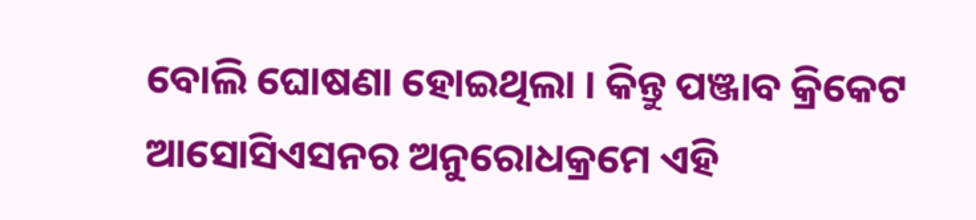ବୋଲି ଘୋଷଣା ହୋଇଥିଲା । କିନ୍ତୁ ପଞ୍ଜାବ କ୍ରିକେଟ ଆସୋସିଏସନର ଅନୁରୋଧକ୍ରମେ ଏହି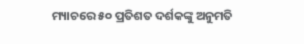ମ୍ୟାଚରେ ୫୦ ପ୍ରତିଶତ ଦର୍ଶକଙ୍କୁ ଅନୁମତି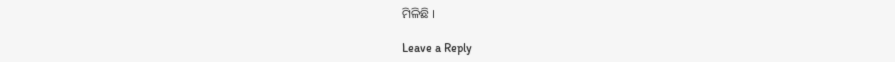ମିଳିଛି ।

Leave a Reply